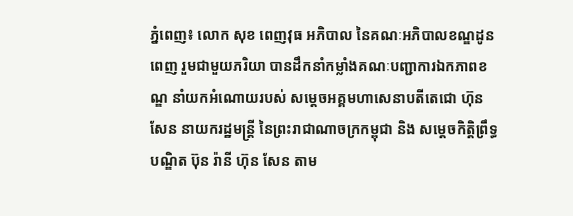ភ្នំពេញ៖ លោក សុខ ពេញវុធ អភិបាល នៃគណៈអភិបាលខណ្ឌដូនពេញ រួមជាមួយភរិយា បានដឹកនាំកម្លាំងគណៈបញ្ជាការឯកភាពខណ្ឌ នាំយកអំណោយរបស់ សម្ដេចអគ្គមហាសេនាបតីតេជោ ហ៊ុន សែន នាយករដ្ឋមន្ត្រី នៃព្រះរាជាណាចក្រកម្ពុជា និង សម្តេចកិត្តិព្រឹទ្ធបណ្ឌិត ប៊ុន រ៉ានី ហ៊ុន សែន តាម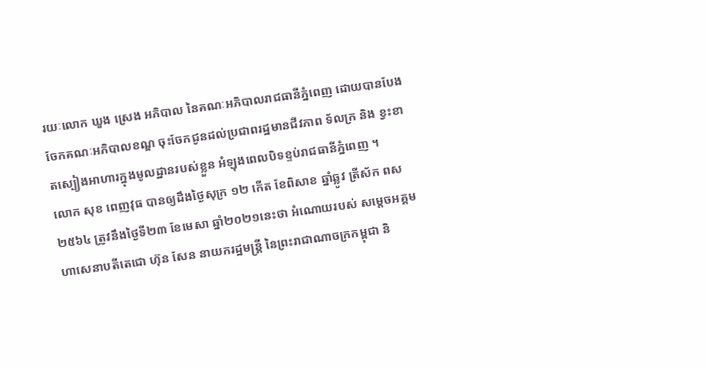រយៈលោក ឃួង ស្រេង អភិបាល នៃគណៈអភិបាលរាជធានីភ្នំពេញ ដោយបានបែងចែកគណៈអភិបាលខណ្ឌ ចុះចែកជូនដល់ប្រជាពរដ្ឋមានជីវភាព ទ័លក្រ និង ខ្វះខាតស្បៀងអាហារក្នុងមូលដ្ឋានរបស់ខ្លួន អំឡុងពេលបិទខ្ទប់រាជធានីភ្នំពេញ ។
លោក សុខ ពេញវុធ បានឲ្យដឹងថ្ងៃសុក្រ ១២ កើត ខែពិសាខ ឆ្នាំឆ្លូវ ត្រីស័ក ពស ២៥៦៤ ត្រូវនឹងថ្ងៃទី២៣ ខែមេសា ឆ្នាំ២០២១នេះថា អំណោយរបស់ សម្ដេចអគ្គមហាសេនាបតីតេជោ ហ៊ុន សែន នាយករដ្ឋមន្ត្រី នៃព្រះរាជាណាចក្រកម្ពុជា និ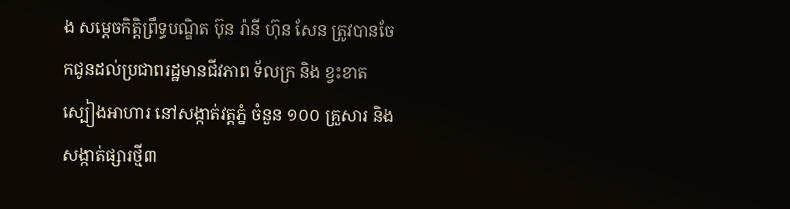ង សម្តេចកិត្តិព្រឹទ្ធបណ្ឌិត ប៊ុន រ៉ានី ហ៊ុន សែន ត្រូវបានចែកជូនដល់ប្រជាពរដ្ឋមានជីវភាព ទ័លក្រ និង ខ្វះខាតស្បៀងអាហារ នៅសង្កាត់វត្តភ្នំ ចំនួន ១០០ គ្រួសារ និងសង្កាត់ផ្សារថ្មី៣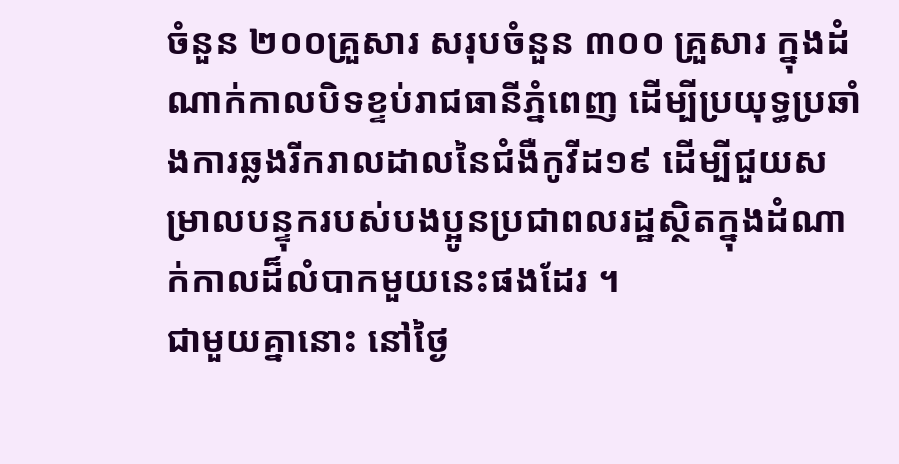ចំនួន ២០០គ្រួសារ សរុបចំនួន ៣០០ គ្រួសារ ក្នុងដំណាក់កាលបិទខ្ទប់រាជធានីភ្នំពេញ ដើម្បីប្រយុទ្ធប្រឆាំងការឆ្លងរីករាលដាលនៃជំងឺកូវីដ១៩ ដើម្បីជួយសម្រាលបន្ទុករបស់បងប្អូនប្រជាពលរដ្ឋស្ថិតក្នុងដំណាក់កាលដ៏លំបាកមួយនេះផងដែរ ។
ជាមួយគ្នានោះ នៅថ្ងៃ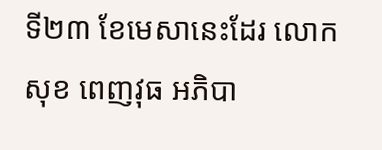ទី២៣ ខែមេសានេះដែរ លោក សុខ ពេញវុធ អភិបា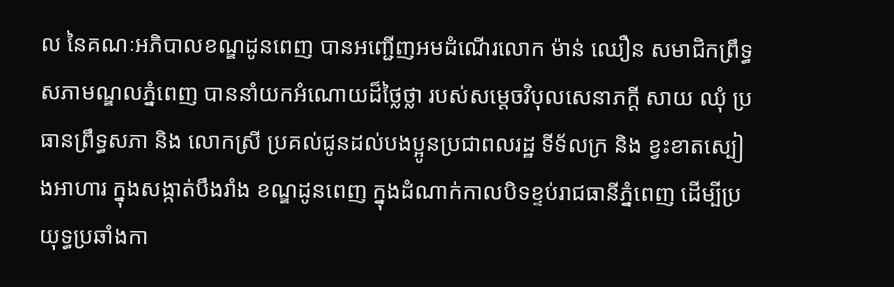ល នៃគណៈអភិបាលខណ្ឌដូនពេញ បានអញ្ជើញអមដំណើរលោក ម៉ាន់ ឈឿន សមាជិកព្រឹទ្ធសភាមណ្ឌលភ្នំពេញ បាននាំយកអំណោយដ៏ថ្លៃថ្លា របស់សម្តេចវិបុលសេនាភក្តី សាយ ឈុំ ប្រធានព្រឹទ្ធសភា និង លោកស្រី ប្រគល់ជូនដល់បងប្អូនប្រជាពលរដ្ឋ ទីទ័លក្រ និង ខ្វះខាតស្បៀងអាហារ ក្នុងសង្កាត់បឹងរាំង ខណ្ឌដូនពេញ ក្នុងដំណាក់កាលបិទខ្ទប់រាជធានីភ្នំពេញ ដើម្បីប្រយុទ្ធប្រឆាំងកា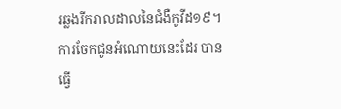រឆ្លងរីករាលដាលនៃជំងឺកូវីដ១៩។
ការចែកជូនអំណោយនេះដែរ បានធ្វេី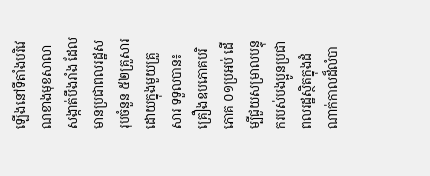ឡេីងនៅទីតាំងបរិវេណខាងមុខសាលាសង្កាត់បឹងរាំង ដែលមានប្រជាពលរដ្ឋសរុបចំនួន ៥២គ្រួសារ ដោយក្នុងមួយគ្រួសារ ទទួលបាន៖គ្រឿងឧបភោគបរិភោគ ០១ប្រអប់ ដើម្បីជួយសម្រាលបន្ទុករបស់បងប្អូនប្រជាពលរដ្ឋស្ថិតក្នុងដំណាក់កាលដ៏លំបា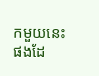កមួយនេះផងដែ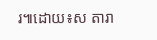រ៕ដោយ៖ស តារា